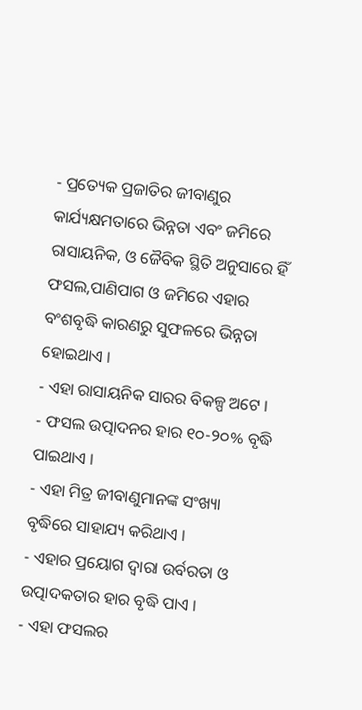- ପ୍ରତ୍ୟେକ ପ୍ରଜାତିର ଜୀବାଣୁର କାର୍ଯ୍ୟକ୍ଷମତାରେ ଭିନ୍ନତା ଏବଂ ଜମିରେ ରାସାୟନିକ, ଓ ଜୈବିକ ସ୍ଥିତି ଅନୁସାରେ ହିଁ ଫସଲ,ପାଣିପାଗ ଓ ଜମିରେ ଏହାର ବଂଶବୃଦ୍ଧି କାରଣରୁ ସୁଫଳରେ ଭିନ୍ନତା ହୋଇଥାଏ ।
- ଏହା ରାସାୟନିକ ସାରର ବିକଳ୍ପ ଅଟେ ।
- ଫସଲ ଉତ୍ପାଦନର ହାର ୧୦-୨୦% ବୃଦ୍ଧି ପାଇଥାଏ ।
- ଏହା ମିତ୍ର ଜୀବାଣୁମାନଙ୍କ ସଂଖ୍ୟା ବୃଦ୍ଧିରେ ସାହାଯ୍ୟ କରିଥାଏ ।
- ଏହାର ପ୍ରୟୋଗ ଦ୍ୱାରା ଉର୍ବରତା ଓ ଉତ୍ପାଦକତାର ହାର ବୃଦ୍ଧି ପାଏ ।
- ଏହା ଫସଲର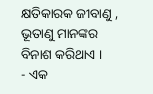କ୍ଷତିକାରକ ଜୀବାଣୁ , ଭୂତାଣୁ ମାନଙ୍କର ବିନାଶ କରିଥାଏ ।
- ଏକ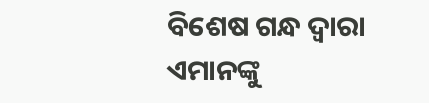ବିଶେଷ ଗନ୍ଧ ଦ୍ୱାରା ଏମାନଙ୍କୁ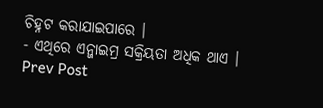ଚିହ୍ନଟ କରାଯାଇପାରେ ।
- ଏଥିରେ ଏନ୍ଜାଇମ୍ର ସକ୍ରିୟତା ଅଧିକ ଥାଏ ।
Prev Post